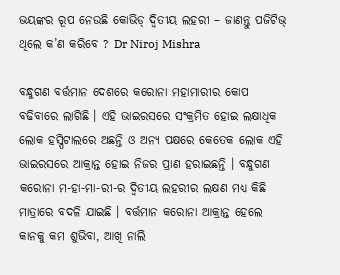ଭୟଙ୍କର ରୂପ ନେଉଛି କୋଭିଡ୍‌ ଦ୍ୱିତୀୟ ଲହରୀ – ଜାଣନ୍ତୁ ପଜିଟିଭ୍‌ ଥିଲେ କ’ଣ କରିବେ ? Dr Niroj Mishra

ବନ୍ଧୁଗଣ ବର୍ତ୍ତମାନ ଦେଶରେ କରୋନା ମହାମାରୀର କୋପ ବଢିବାରେ ଲାଗିଛି । ଏହି ଭାଇରସରେ ସଂକ୍ରମିତ ହୋଇ ଲକ୍ଷାଧିକ ଲୋକ ହସ୍ପିଟାଲରେ ଅଛନ୍ତି ଓ ଅନ୍ୟ ପକ୍ଷରେ କେତେକ ଲୋକ ଏହି ଭାଇରସରେ ଆକ୍ରାନ୍ତ ହୋଇ ନିଜର ପ୍ରାଣ ହରାଇଛନ୍ତି । ବନ୍ଧୁଗଣ କରୋନା ମ-ହା-ମା-ରୀ-ର ଦ୍ଵିତୀୟ ଲହରୀର ଲକ୍ଷଣ ମଧ୍ୟ କିଛି ମାତ୍ରାରେ ବଦଳି ଯାଇଛି । ବର୍ତ୍ତମାନ କରୋନା ଆକ୍ରାନ୍ତ ହେଲେ କାନକୁ କମ ଶୁଭିବା, ଆଖି ନାଲି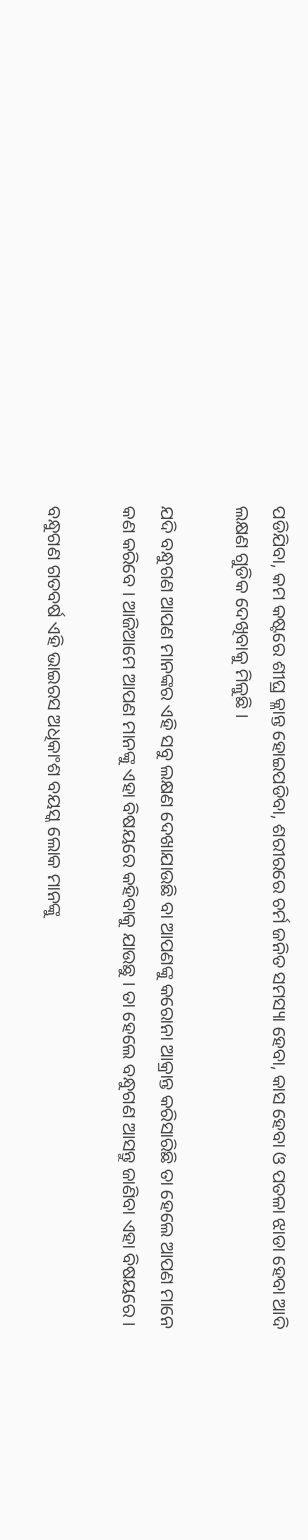ପଡିଯିବା, କମ କଷ୍ଟରେ ଶୀଘ୍ର କ୍ଳାନ୍ତ ହୋଇପଡିବା, ଶରୀରରେ ଚର୍ମ ଜନିତ ସମସ୍ୟା ହେବା, କାସ ହେବା ଓ ପତଳା ଝାଡା ହେବା ଆଦି ଲକ୍ଷଣ ଗୁଡିକ ଦେଖିବାକୁ ମିଳୁଛି ।

ଯଦି ବନ୍ଧୁଗଣ ଆପଣ ମାନଙ୍କର ଏହି ସବୁ ଲକ୍ଷଣ ଦେଖାଯାଉଛି ବା ଆପଣଙ୍କୁ କରୋନା ଆକ୍ରାନ୍ତ କରିସାରିଛି ତା ହେଲେ ଆପଣ ମାନେ କଣ କରିବେ । ଆଜିଆମେ ଆପଣ ମାନଙ୍କୁ ଏହା ବିଷୟରେ କହିବାକୁ ଯାଉଛୁ । ତା ହେଲେ ବନ୍ଧୁଗଣ ଆସନ୍ତୁ ଜାଣିବା ଏହା ବିଷୟରେ ।

ବନ୍ଧୁଗଣ ଗତବର୍ଷ ଏହି ଭାଇରସ ଅଧିକାଂଶ ବୟସ୍କ ଲୋକ ମାନଙ୍କୁ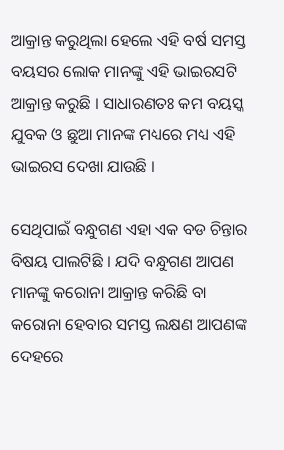ଆକ୍ରାନ୍ତ କରୁଥିଲା ହେଲେ ଏହି ବର୍ଷ ସମସ୍ତ ବୟସର ଲୋକ ମାନଙ୍କୁ ଏହି ଭାଇରସଟି ଆକ୍ରାନ୍ତ କରୁଛି । ସାଧାରଣତଃ କମ ବୟସ୍କ ଯୁବକ ଓ ଛୁଆ ମାନଙ୍କ ମଧ୍ୟରେ ମଧ୍ୟ ଏହି ଭାଇରସ ଦେଖା ଯାଉଛି ।

ସେଥିପାଇଁ ବନ୍ଧୁଗଣ ଏହା ଏକ ବଡ ଚିନ୍ତାର ବିଷୟ ପାଲଟିଛି । ଯଦି ବନ୍ଧୁଗଣ ଆପଣ ମାନଙ୍କୁ କରୋନା ଆକ୍ରାନ୍ତ କରିଛି ବା କରୋନା ହେବାର ସମସ୍ତ ଲକ୍ଷଣ ଆପଣଙ୍କ ଦେହରେ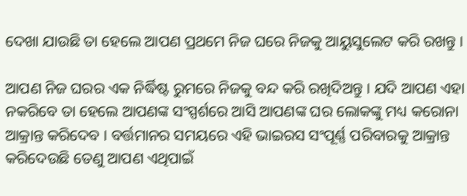ଦେଖା ଯାଉଛି ତା ହେଲେ ଆପଣ ପ୍ରଥମେ ନିଜ ଘରେ ନିଜକୁ ଆୟୁସୁଲେଟ କରି ରଖନ୍ତୁ ।

ଆପଣ ନିଜ ଘରର ଏକ ନିର୍ଦ୍ଧିଷ୍ଟ ରୁମରେ ନିଜକୁ ବନ୍ଦ କରି ରଖିଦିଅନ୍ତୁ । ଯଦି ଆପଣ ଏହା ନକରିବେ ତା ହେଲେ ଆପଣଙ୍କ ସଂସ୍ପର୍ଶରେ ଆସି ଆପଣଙ୍କ ଘର ଲୋକଙ୍କୁ ମଧ୍ୟ କରୋନା ଆକ୍ରାନ୍ତ କରିଦେବ । ବର୍ତ୍ତମାନର ସମୟରେ ଏହି ଭାଇରସ ସଂପୂର୍ଣ୍ଣ ପରିବାରକୁ ଆକ୍ରାନ୍ତ କରିଦେଉଛି ତେଣୁ ଆପଣ ଏଥିପାଇଁ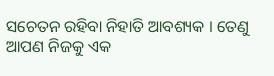ସଚେତନ ରହିବା ନିହାତି ଆବଶ୍ୟକ । ତେଣୁ ଆପଣ ନିଜକୁ ଏକ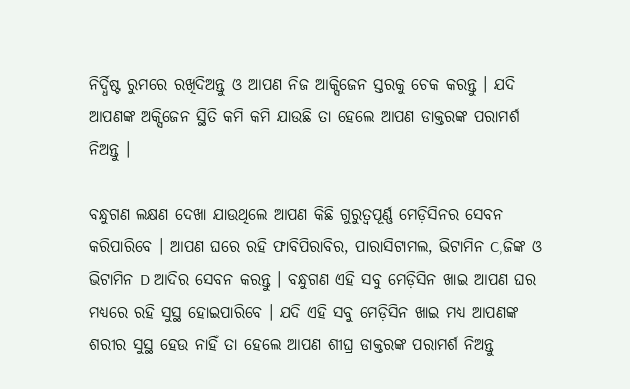ନିର୍ଦ୍ଧିଷ୍ଟ ରୁମରେ ରଖିଦିଅନ୍ତୁ ଓ ଆପଣ ନିଜ ଆକ୍ସିଜେନ ସ୍ତରକୁ ଚେକ କରନ୍ତୁ । ଯଦି ଆପଣଙ୍କ ଅକ୍ସିଜେନ ସ୍ଥିତି କମି କମି ଯାଉଛି ତା ହେଲେ ଆପଣ ଡାକ୍ତରଙ୍କ ପରାମର୍ଶ ନିଅନ୍ତୁ ।

ବନ୍ଧୁଗଣ ଲକ୍ଷଣ ଦେଖା ଯାଉଥିଲେ ଆପଣ କିଛି ଗୁରୁତ୍ଵପୂର୍ଣ୍ଣ ମେଡ଼ିସିନର ସେବନ କରିପାରିବେ । ଆପଣ ଘରେ ରହି ଫାବିପିରାବିର, ପାରାସିଟାମଲ, ଭିଟାମିନ C,ଜିଙ୍କ ଓ ଭିଟାମିନ D ଆଦିର ସେବନ କରନ୍ତୁ । ବନ୍ଧୁଗଣ ଏହି ସବୁ ମେଡ଼ିସିନ ଖାଇ ଆପଣ ଘର ମଧ୍ୟରେ ରହି ସୁସ୍ଥ ହୋଇପାରିବେ । ଯଦି ଏହି ସବୁ ମେଡ଼ିସିନ ଖାଇ ମଧ୍ୟ ଆପଣଙ୍କ ଶରୀର ସୁସ୍ଥ ହେଉ ନାହିଁ ତା ହେଲେ ଆପଣ ଶୀଘ୍ର ଡାକ୍ତରଙ୍କ ପରାମର୍ଶ ନିଅନ୍ତୁ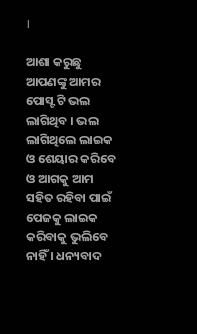।

ଆଶା କରୁଛୁ ଆପଣଙ୍କୁ ଆମର ପୋସ୍ଟ ଟି ଭଲ ଲାଗିଥିବ । ଭଲ ଲାଗିଥିଲେ ଲାଇକ ଓ ଶେୟାର କରିବେ ଓ ଆଗକୁ ଆମ ସହିତ ରହିବା ପାଇଁ ପେଜକୁ ଲାଇକ କରିବାକୁ ଭୁଲିବେ ନାହିଁ । ଧନ୍ୟବାଦ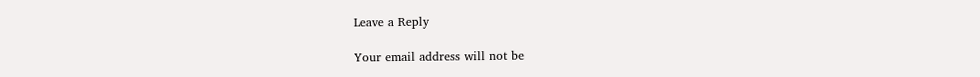Leave a Reply

Your email address will not be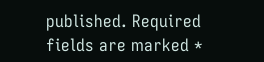published. Required fields are marked *